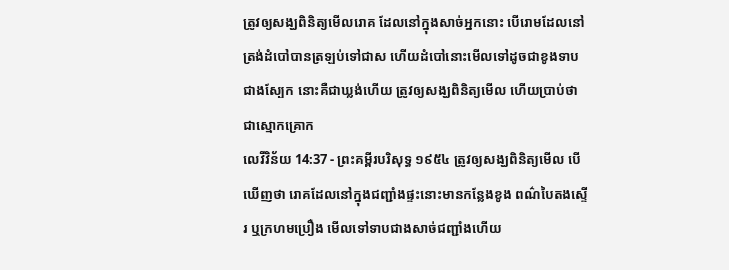ត្រូវឲ្យសង្ឃពិនិត្យមើលរោគ ដែលនៅក្នុងសាច់អ្នកនោះ បើរោមដែលនៅត្រង់ដំបៅបានត្រឡប់ទៅជាស ហើយដំបៅនោះមើលទៅដូចជាខូងទាបជាងស្បែក នោះគឺជាឃ្លង់ហើយ ត្រូវឲ្យសង្ឃពិនិត្យមើល ហើយប្រាប់ថាជាស្មោកគ្រោក
លេវីវិន័យ 14:37 - ព្រះគម្ពីរបរិសុទ្ធ ១៩៥៤ ត្រូវឲ្យសង្ឃពិនិត្យមើល បើឃើញថា រោគដែលនៅក្នុងជញ្ជាំងផ្ទះនោះមានកន្លែងខូង ពណ៌បៃតងស្ទើរ ឬក្រហមប្រឿង មើលទៅទាបជាងសាច់ជញ្ជាំងហើយ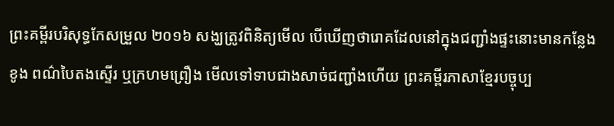ព្រះគម្ពីរបរិសុទ្ធកែសម្រួល ២០១៦ សង្ឃត្រូវពិនិត្យមើល បើឃើញថារោគដែលនៅក្នុងជញ្ជាំងផ្ទះនោះមានកន្លែងខូង ពណ៌បៃតងស្ទើរ ឬក្រហមព្រឿង មើលទៅទាបជាងសាច់ជញ្ជាំងហើយ ព្រះគម្ពីរភាសាខ្មែរបច្ចុប្ប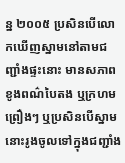ន្ន ២០០៥ ប្រសិនបើលោកឃើញស្នាមនៅតាមជញ្ជាំងផ្ទះនោះ មានសភាពខូងពណ៌បៃតង ឬក្រហមព្រឿងៗ ឬប្រសិនបើស្នាមនោះរូងចូលទៅក្នុងជញ្ជាំង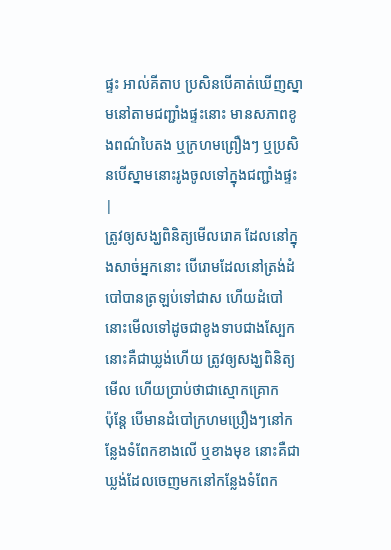ផ្ទះ អាល់គីតាប ប្រសិនបើគាត់ឃើញស្នាមនៅតាមជញ្ជាំងផ្ទះនោះ មានសភាពខូងពណ៌បៃតង ឬក្រហមព្រឿងៗ ឬប្រសិនបើស្នាមនោះរូងចូលទៅក្នុងជញ្ជាំងផ្ទះ |
ត្រូវឲ្យសង្ឃពិនិត្យមើលរោគ ដែលនៅក្នុងសាច់អ្នកនោះ បើរោមដែលនៅត្រង់ដំបៅបានត្រឡប់ទៅជាស ហើយដំបៅនោះមើលទៅដូចជាខូងទាបជាងស្បែក នោះគឺជាឃ្លង់ហើយ ត្រូវឲ្យសង្ឃពិនិត្យមើល ហើយប្រាប់ថាជាស្មោកគ្រោក
ប៉ុន្តែ បើមានដំបៅក្រហមប្រឿងៗនៅកន្លែងទំពែកខាងលើ ឬខាងមុខ នោះគឺជាឃ្លង់ដែលចេញមកនៅកន្លែងទំពែក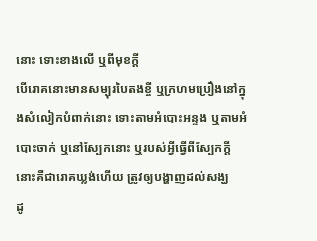នោះ ទោះខាងលើ ឬពីមុខក្តី
បើរោគនោះមានសម្បុរបៃតងខ្ចី ឬក្រហមប្រឿងនៅក្នុងសំលៀកបំពាក់នោះ ទោះតាមអំបោះអន្ទង ឬតាមអំបោះចាក់ ឬនៅស្បែកនោះ ឬរបស់អ្វីធ្វើពីស្បែកក្តី នោះគឺជារោគឃ្លង់ហើយ ត្រូវឲ្យបង្ហាញដល់សង្ឃ
ដូ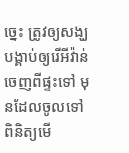ច្នេះ ត្រូវឲ្យសង្ឃបង្គាប់ឲ្យរើអីវ៉ាន់ចេញពីផ្ទះទៅ មុនដែលចូលទៅពិនិត្យមើ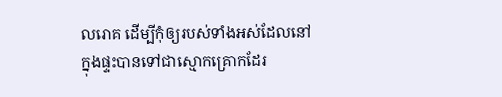លរោគ ដើម្បីកុំឲ្យរបស់ទាំងអស់ដែលនៅក្នុងផ្ទះបានទៅជាស្មោកគ្រោកដែរ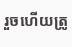រួចហើយត្រូ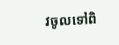វចូលទៅពិ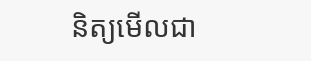និត្យមើលជា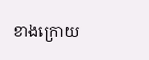ខាងក្រោយ